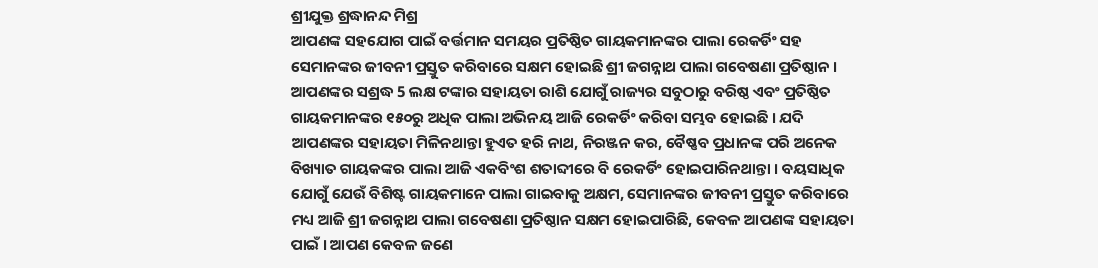ଶ୍ରୀଯୁକ୍ତ ଶ୍ରଦ୍ଧାନନ୍ଦ ମିଶ୍ର
ଆପଣଙ୍କ ସହଯୋଗ ପାଇଁ ବର୍ତ୍ତମାନ ସମୟର ପ୍ରତିଷ୍ଠିତ ଗାୟକମାନଙ୍କର ପାଲା ରେକର୍ଡିଂ ସହ ସେମାନଙ୍କର ଜୀବନୀ ପ୍ରସ୍ତୁତ କରିବାରେ ସକ୍ଷମ ହୋଇଛି ଶ୍ରୀ ଜଗନ୍ନାଥ ପାଲା ଗବେଷଣା ପ୍ରତିଷ୍ଠାନ । ଆପଣଙ୍କର ସଶ୍ରଦ୍ଧ 5 ଲକ୍ଷ ଟଙ୍କାର ସହାୟତା ରାଶି ଯୋଗୁଁ ରାଜ୍ୟର ସବୁଠାରୁ ବରିଷ୍ଠ ଏବଂ ପ୍ରତିଷ୍ଠିତ ଗାୟକମାନଙ୍କର ୧୫୦ରୁ ଅଧିକ ପାଲା ଅଭିନୟ ଆଜି ରେକର୍ଡିଂ କରିବା ସମ୍ଭବ ହୋଇଛି । ଯଦି ଆପଣଙ୍କର ସହାୟତା ମିଳିନଥାନ୍ତା ହୁଏତ ହରି ନାଥ, ନିରଞ୍ଜନ କର, ବୈଷ୍ଣବ ପ୍ରଧାନଙ୍କ ପରି ଅନେକ ବିଖ୍ୟାତ ଗାୟକଙ୍କର ପାଲା ଆଜି ଏକବିଂଶ ଶତାବ୍ଦୀରେ ବି ରେକର୍ଡିଂ ହୋଇପାରିନଥାନ୍ତା । ବୟସାଧିକ ଯୋଗୁଁ ଯେଉଁ ବିଶିଷ୍ଟ ଗାୟକମାନେ ପାଲା ଗାଇବାକୁ ଅକ୍ଷମ, ସେମାନଙ୍କର ଜୀବନୀ ପ୍ରସ୍ତୁତ କରିବାରେ ମଧ୍ୟ ଆଜି ଶ୍ରୀ ଜଗନ୍ନାଥ ପାଲା ଗବେଷଣା ପ୍ରତିଷ୍ଠାନ ସକ୍ଷମ ହୋଇପାରିଛି, କେବଳ ଆପଣଙ୍କ ସହାୟତା ପାଇଁ । ଆପଣ କେବଳ ଜଣେ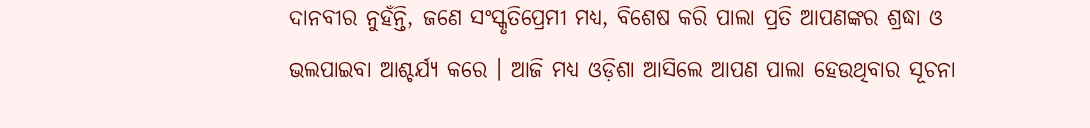ଦାନବୀର ନୁହଁନ୍ତି, ଜଣେ ସଂସ୍କୃତିପ୍ରେମୀ ମଧ୍ଯ, ବିଶେଷ କରି ପାଲା ପ୍ରତି ଆପଣଙ୍କର ଶ୍ରଦ୍ଧା ଓ ଭଲପାଇବା ଆଶ୍ଚର୍ଯ୍ୟ କରେ । ଆଜି ମଧ୍ଯ ଓଡ଼ିଶା ଆସିଲେ ଆପଣ ପାଲା ହେଉଥିବାର ସୂଚନା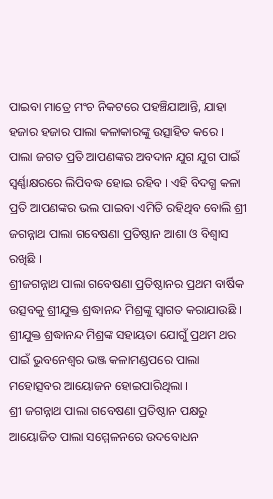ପାଇବା ମାତ୍ରେ ମଂଚ ନିକଟରେ ପହଞ୍ଚିଯାଆନ୍ତି, ଯାହା ହଜାର ହଜାର ପାଲା କଳାକାରଙ୍କୁ ଉତ୍ସାହିତ କରେ ।
ପାଲା ଜଗତ ପ୍ରତି ଆପଣଙ୍କର ଅବଦାନ ଯୁଗ ଯୁଗ ପାଇଁ ସ୍ବର୍ଣ୍ଣାକ୍ଷରରେ ଲିପିବଦ୍ଧ ହୋଇ ରହିବ । ଏହି ବିଦଗ୍ଧ କଳା ପ୍ରତି ଆପଣଙ୍କର ଭଲ ପାଇବା ଏମିତି ରହିଥିବ ବୋଲି ଶ୍ରୀ ଜଗନ୍ନାଥ ପାଲା ଗବେଷଣା ପ୍ରତିଷ୍ଠାନ ଆଶା ଓ ବିଶ୍ବାସ ରଖିଛି ।
ଶ୍ରୀଜଗନ୍ନାଥ ପାଲା ଗବେଷଣା ପ୍ରତିଷ୍ଠାନର ପ୍ରଥମ ବାର୍ଷିକ ଉତ୍ସବକୁ ଶ୍ରୀଯୁକ୍ତ ଶ୍ରଦ୍ଧାନନ୍ଦ ମିଶ୍ରଙ୍କୁ ସ୍ବାଗତ କରାଯାଉଛି ।
ଶ୍ରୀଯୁକ୍ତ ଶ୍ରଦ୍ଧାନନ୍ଦ ମିଶ୍ରଙ୍କ ସହାୟତା ଯୋଗୁଁ ପ୍ରଥମ ଥର ପାଇଁ ଭୁବନେଶ୍ବର ଭଞ୍ଜ କଳାମଣ୍ଡପରେ ପାଲା ମହୋତ୍ସବର ଆୟୋଜନ ହୋଇପାରିଥିଲା ।
ଶ୍ରୀ ଜଗନ୍ନାଥ ପାଲା ଗବେଷଣା ପ୍ରତିଷ୍ଠାନ ପକ୍ଷରୁ ଆୟୋଜିତ ପାଲା ସମ୍ମେଳନରେ ଉଦବୋଧନ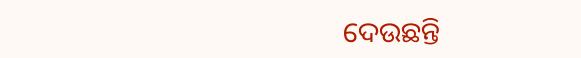ଦେଉଛନ୍ତି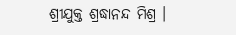ଶ୍ରୀଯୁକ୍ତ ଶ୍ରଦ୍ଧାନନ୍ଦ ମିଶ୍ର ।